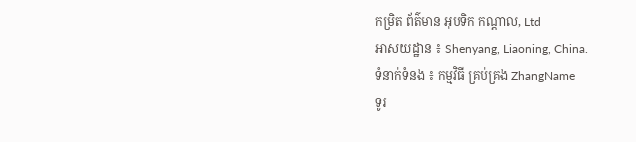កម្រិត ព័ត៌មាន អុបទិក កណ្ដាល, Ltd
អាសយដ្ឋាន ៖ Shenyang, Liaoning, China.
ទំនាក់ទំនង ៖ កម្មវិធី គ្រប់គ្រង ZhangName
ទូរ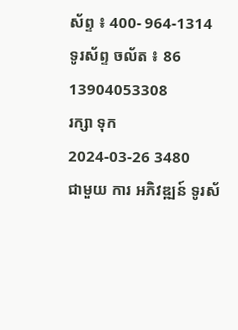ស័ព្ទ ៖ 400- 964-1314
ទូរស័ព្ទ ចល័ត ៖ 86 13904053308
រក្សា ទុក
2024-03-26 3480
ជាមួយ ការ អភិវឌ្ឍន៍ ទូរស័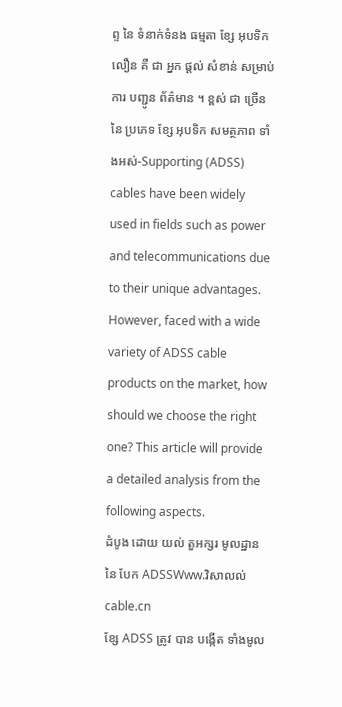ព្ទ នៃ ទំនាក់ទំនង ធម្មតា ខ្សែ អុបទិក លឿន គឺ ជា អ្នក ផ្ដល់ សំខាន់ សម្រាប់ ការ បញ្ជូន ព័ត៌មាន ។ ខ្ពស់ ជា ច្រើន នៃ ប្រភេទ ខ្សែ អុបទិក សមត្ថភាព ទាំងអស់-Supporting (ADSS) cables have been widely used in fields such as power and telecommunications due to their unique advantages. However, faced with a wide variety of ADSS cable products on the market, how should we choose the right one? This article will provide a detailed analysis from the following aspects.
ដំបូង ដោយ យល់ តួអក្សរ មូលដ្ឋាន នៃ បែក ADSSWww.វិសាលល់cable.cn
ខ្សែ ADSS ត្រូវ បាន បង្កើត ទាំងមូល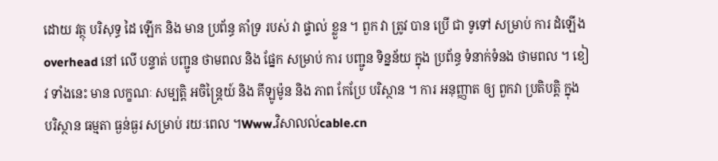ដោយ វត្ថុ បរិសុទ្ធ ដៃ ឡើក និង មាន ប្រព័ន្ធ គាំទ្រ របស់ វា ផ្ទាល់ ខ្លួន ។ ពួក វា ត្រូវ បាន ប្រើ ជា ទូទៅ សម្រាប់ ការ ដំឡើង overhead នៅ លើ បន្ទាត់ បញ្ជូន ថាមពល និង ផ្នែក សម្រាប់ ការ បញ្ជូន ទិន្នន័យ ក្នុង ប្រព័ន្ធ ទំនាក់ទំនង ថាមពល ។ ខៀវ ទាំងនេះ មាន លក្ខណៈ សម្បត្តិ អចិន្ត្រៃយ៍ និង គីឡូម៉ូន និង ភាព កែប្រែ បរិស្ថាន ។ ការ អនុញ្ញាត ឲ្យ ពួកវា ប្រតិបត្តិ ក្នុង បរិស្ថាន ធម្មតា ធ្ងន់ធ្ងរ សម្រាប់ រយៈពេល ។Www.វិសាលល់cable.cn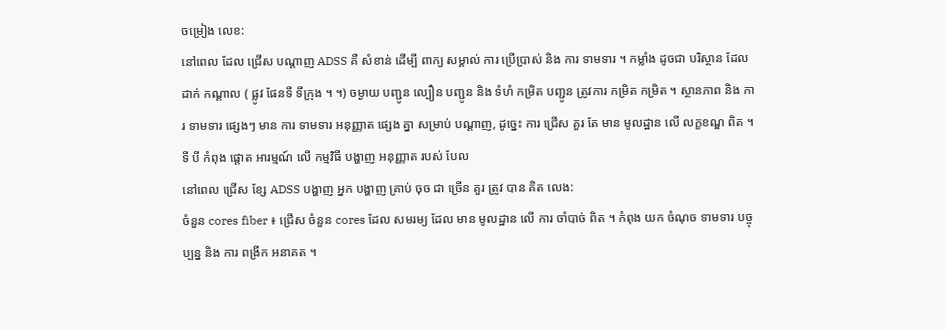ចម្រៀង លេខ:
នៅពេល ដែល ជ្រើស បណ្ដាញ ADSS គឺ សំខាន់ ដើម្បី ពាក្យ សម្គាល់ ការ ប្រើប្រាស់ និង ការ ទាមទារ ។ កម្លាំង ដូចជា បរិស្ថាន ដែល ដាក់ កណ្ដាល ( ផ្លូវ ផែនទី ទីក្រុង ។ ។) ចម្ងាយ បញ្ជូន ល្បឿន បញ្ជូន និង ទំហំ កម្រិត បញ្ជូន ត្រូវការ កម្រិត កម្រិត ។ ស្ថានភាព និង ការ ទាមទារ ផ្សេងៗ មាន ការ ទាមទារ អនុញ្ញាត ផ្សេង គ្នា សម្រាប់ បណ្ដាញ, ដូច្នេះ ការ ជ្រើស គួរ តែ មាន មូលដ្ឋាន លើ លក្ខខណ្ឌ ពិត ។
ទី បី កំពុង ផ្ដោត អារម្មណ៍ លើ កម្មវិធី បង្ហាញ អនុញ្ញាត របស់ បែល
នៅពេល ជ្រើស ខ្សែ ADSS បង្ហាញ អ្នក បង្ហាញ គ្រាប់ ចុច ជា ច្រើន គួរ ត្រូវ បាន គិត លេង:
ចំនួន cores fiber ៖ ជ្រើស ចំនួន cores ដែល សមរម្យ ដែល មាន មូលដ្ឋាន លើ ការ ចាំបាច់ ពិត ។ កំពុង យក ចំណុច ទាមទារ បច្ចុប្បន្ន និង ការ ពង្រីក អនាគត ។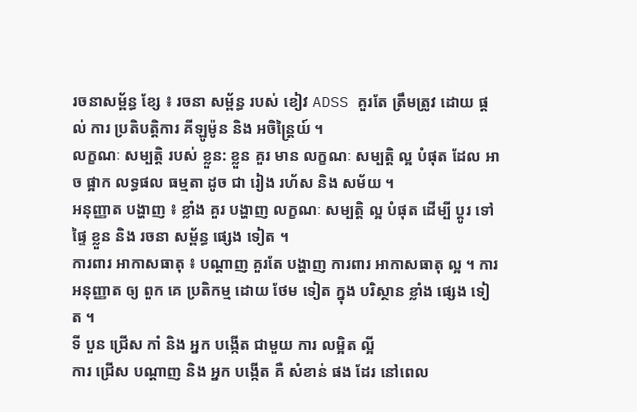រចនាសម្ព័ន្ធ ខ្សែ ៖ រចនា សម្ព័ន្ធ របស់ ខៀវ ADSS គួរតែ ត្រឹមត្រូវ ដោយ ផ្ដល់ ការ ប្រតិបត្តិការ គីឡូម៉ូន និង អចិន្ត្រៃយ៍ ។
លក្ខណៈ សម្បត្តិ របស់ ខ្លួន: ខ្លួន គួរ មាន លក្ខណៈ សម្បត្ដិ ល្អ បំផុត ដែល អាច ផ្អាក លទ្ធផល ធម្មតា ដូច ជា រៀង រហ័ស និង សម័យ ។
អនុញ្ញាត បង្ហាញ ៖ ខ្លាំង គួរ បង្ហាញ លក្ខណៈ សម្បត្តិ ល្អ បំផុត ដើម្បី ប្ដូរ ទៅ ផ្ទៃ ខ្លួន និង រចនា សម្ព័ន្ធ ផ្សេង ទៀត ។
ការពារ អាកាសធាតុ ៖ បណ្ដាញ គួរតែ បង្ហាញ ការពារ អាកាសធាតុ ល្អ ។ ការ អនុញ្ញាត ឲ្យ ពួក គេ ប្រតិកម្ម ដោយ ថែម ទៀត ក្នុង បរិស្ថាន ខ្លាំង ផ្សេង ទៀត ។
ទី បួន ជ្រើស កាំ និង អ្នក បង្កើត ជាមួយ ការ លម្អិត ល្អី
ការ ជ្រើស បណ្ដាញ និង អ្នក បង្កើត គឺ សំខាន់ ផង ដែរ នៅពេល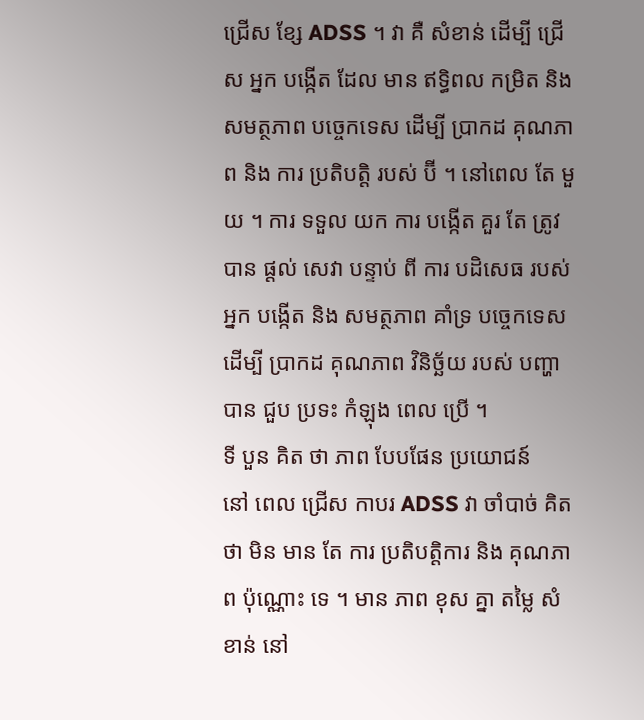ជ្រើស ខ្សែ ADSS ។ វា គឺ សំខាន់ ដើម្បី ជ្រើស អ្នក បង្កើត ដែល មាន ឥទ្ធិពល កម្រិត និង សមត្ថភាព បច្ចេកទេស ដើម្បី ប្រាកដ គុណភាព និង ការ ប្រតិបត្តិ របស់ ប៊ី ។ នៅពេល តែ មួយ ។ ការ ទទួល យក ការ បង្កើត គួរ តែ ត្រូវ បាន ផ្ដល់ សេវា បន្ទាប់ ពី ការ បដិសេធ របស់ អ្នក បង្កើត និង សមត្ថភាព គាំទ្រ បច្ចេកទេស ដើម្បី ប្រាកដ គុណភាព វិនិច្ឆ័យ របស់ បញ្ហា បាន ជួប ប្រទះ កំឡុង ពេល ប្រើ ។
ទី បួន គិត ថា ភាព បែបផែន ប្រយោជន៍
នៅ ពេល ជ្រើស កាបរ ADSS វា ចាំបាច់ គិត ថា មិន មាន តែ ការ ប្រតិបត្តិការ និង គុណភាព ប៉ុណ្ណោះ ទេ ។ មាន ភាព ខុស គ្នា តម្លៃ សំខាន់ នៅ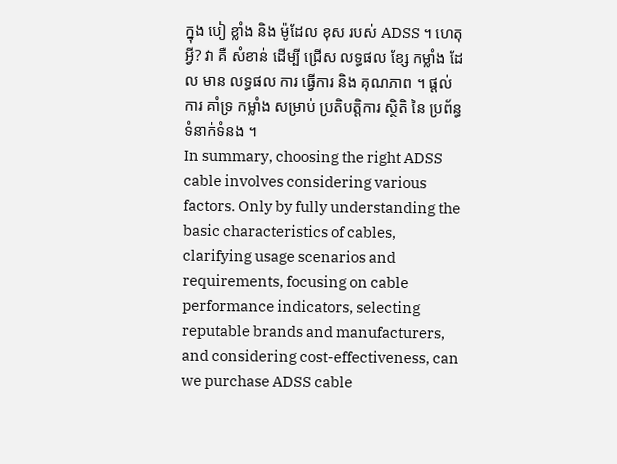ក្នុង បៀ ខ្លាំង និង ម៉ូដែល ខុស របស់ ADSS ។ ហេតុ អ្វី? វា គឺ សំខាន់ ដើម្បី ជ្រើស លទ្ធផល ខ្សែ កម្លាំង ដែល មាន លទ្ធផល ការ ធ្វើការ និង គុណភាព ។ ផ្ដល់ ការ គាំទ្រ កម្លាំង សម្រាប់ ប្រតិបត្តិការ ស្ថិតិ នៃ ប្រព័ន្ធ ទំនាក់ទំនង ។
In summary, choosing the right ADSS cable involves considering various factors. Only by fully understanding the basic characteristics of cables, clarifying usage scenarios and requirements, focusing on cable performance indicators, selecting reputable brands and manufacturers, and considering cost-effectiveness, can we purchase ADSS cable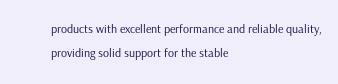products with excellent performance and reliable quality, providing solid support for the stable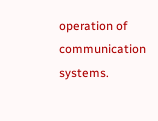operation of communication systems.